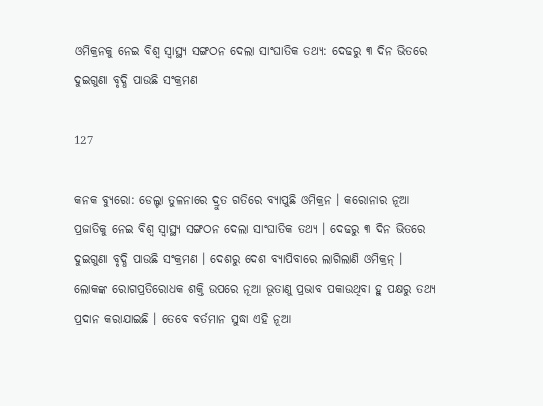ଓମିକ୍ରନକୁ ନେଇ ବିଶ୍ୱ ସ୍ୱାସ୍ଥ୍ୟ ସଙ୍ଗଠନ ଦେଲା ସାଂଘାତିକ ତଥ୍ୟ: ଦେଢରୁ ୩ ଦିନ ଭିତରେ ଦୁଇଗୁଣା ବୃଦ୍ଧି ପାଉଛି ସଂକ୍ରମଣ

127

କନକ ବ୍ୟୁରୋ: ଡେଲ୍ଟା ତୁଳନାରେ ଦ୍ରୁତ ଗତିରେ ବ୍ୟାପୁଛି ଓମିକ୍ରନ । କରୋନାର ନୂଆ ପ୍ରଜାତିକୁ ନେଇ ବିଶ୍ୱ ସ୍ୱାସ୍ଥ୍ୟ ସଙ୍ଗଠନ ଦେଲା ସାଂଘାତିକ ତଥ୍ୟ । ଦେଢରୁ ୩ ଦିନ ଭିତରେ ଦୁଇଗୁଣା ବୃଦ୍ଧି ପାଉଛି ସଂକ୍ରମଣ । ଦେଶରୁ ଦେଶ ବ୍ୟାପିବାରେ ଲାଗିଲାଣି ଓମିକ୍ରନ୍ । ଲୋକଙ୍କ ରୋଗପ୍ରତିରୋଧକ ଶକ୍ତି ଉପରେ ନୂଆ ଭୂତାଣୁ ପ୍ରଭାବ ପକାଉଥିବା ହୁ ପକ୍ଷରୁ ତଥ୍ୟ ପ୍ରଦାନ କରାଯାଇଛି । ତେବେ ବର୍ତମାନ ସୁଦ୍ଧା ଏହି ନୂଆ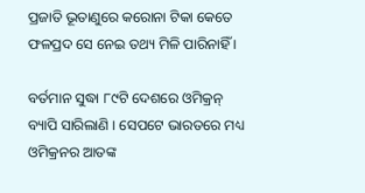ପ୍ରଜାତି ଭୂତାଣୁରେ କରୋନା ଟିକା କେତେ ଫଳପ୍ରଦ ସେ ନେଇ ତଥ୍ୟ ମିଳି ପାରିନାହିଁ ।

ବର୍ତମାନ ସୁଦ୍ଧା ୮୯ଟି ଦେଶରେ ଓମିକ୍ରନ୍ ବ୍ୟାପି ସାରିଲାଣି । ସେପଟେ ଭାରତରେ ମଧ୍ୟ ଓମିକ୍ରନର ଆତଙ୍କ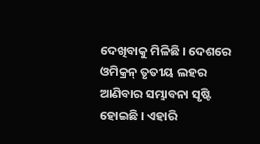ଦେଖିବାକୁ ମିଳିଛି । ଦେଶରେ ଓମିକ୍ରନ୍ ତୃତୀୟ ଲହର ଆଣିବାର ସମ୍ଭାବନା ସୃଷ୍ଟି ହୋଇଛି । ଏହାରି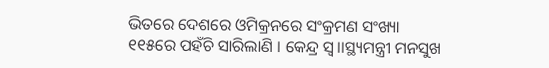ଭିତରେ ଦେଶରେ ଓମିକ୍ରନରେ ସଂକ୍ରମଣ ସଂଖ୍ୟା ୧୧୫ରେ ପହଁଚି ସାରିଲାଣି । କେନ୍ଦ୍ର ସ୍ୱ।।ସ୍ଥ୍ୟମନ୍ତ୍ରୀ ମନସୁଖ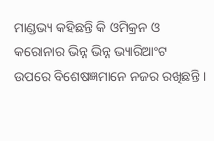ମାଣ୍ଡଭ୍ୟ କହିଛନ୍ତି କି ଓମିକ୍ରନ ଓ କରୋନାର ଭିନ୍ନ ଭିନ୍ନ ଭ୍ୟାରିଆଂଟ ଉପରେ ବିଶେଷଜ୍ଞମାନେ ନଜର ରଖିଛନ୍ତି ।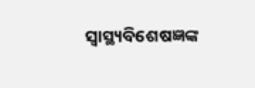ସ୍ୱାସ୍ଥ୍ୟବିଶେଷଜ୍ଞଙ୍କ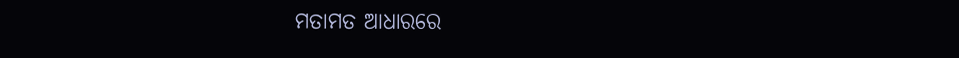ମତାମତ ଆଧାରରେ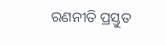ରଣନୀତି ପ୍ରସ୍ତୁତ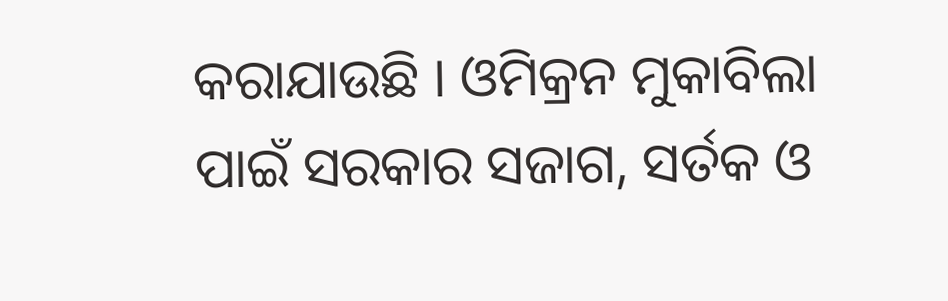କରାଯାଉଛି । ଓମିକ୍ରନ ମୁକାବିଲା ପାଇଁ ସରକାର ସଜାଗ, ସର୍ତକ ଓ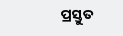ପ୍ରସ୍ତୁତ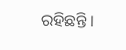ରହିଛନ୍ତି ।